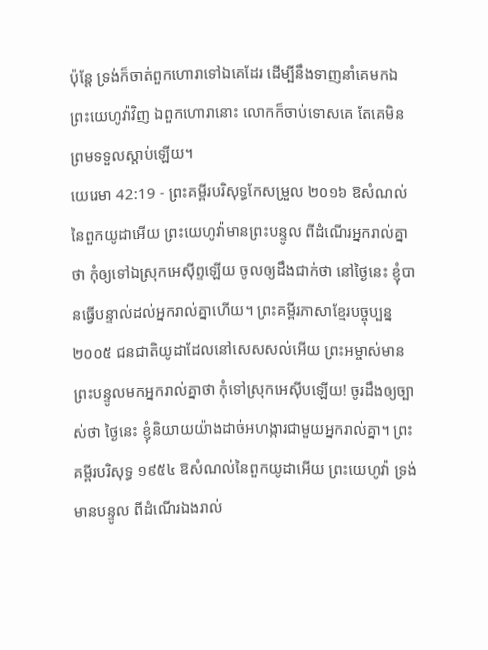ប៉ុន្តែ ទ្រង់ក៏ចាត់ពួកហោរាទៅឯគេដែរ ដើម្បីនឹងទាញនាំគេមកឯព្រះយេហូវ៉ាវិញ ឯពួកហោរានោះ លោកក៏ចាប់ទោសគេ តែគេមិនព្រមទទួលស្តាប់ឡើយ។
យេរេមា 42:19 - ព្រះគម្ពីរបរិសុទ្ធកែសម្រួល ២០១៦ ឱសំណល់នៃពួកយូដាអើយ ព្រះយេហូវ៉ាមានព្រះបន្ទូល ពីដំណើរអ្នករាល់គ្នាថា កុំឲ្យទៅឯស្រុកអេស៊ីព្ទឡើយ ចូលឲ្យដឹងជាក់ថា នៅថ្ងៃនេះ ខ្ញុំបានធ្វើបន្ទាល់ដល់អ្នករាល់គ្នាហើយ។ ព្រះគម្ពីរភាសាខ្មែរបច្ចុប្បន្ន ២០០៥ ជនជាតិយូដាដែលនៅសេសសល់អើយ ព្រះអម្ចាស់មានព្រះបន្ទូលមកអ្នករាល់គ្នាថា កុំទៅស្រុកអេស៊ីបឡើយ! ចូរដឹងឲ្យច្បាស់ថា ថ្ងៃនេះ ខ្ញុំនិយាយយ៉ាងដាច់អហង្ការជាមួយអ្នករាល់គ្នា។ ព្រះគម្ពីរបរិសុទ្ធ ១៩៥៤ ឱសំណល់នៃពួកយូដាអើយ ព្រះយេហូវ៉ា ទ្រង់មានបន្ទូល ពីដំណើរឯងរាល់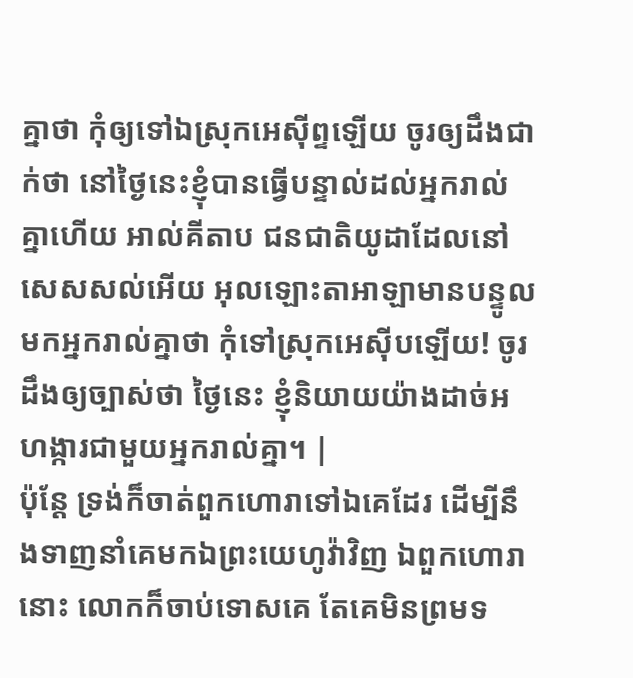គ្នាថា កុំឲ្យទៅឯស្រុកអេស៊ីព្ទឡើយ ចូរឲ្យដឹងជាក់ថា នៅថ្ងៃនេះខ្ញុំបានធ្វើបន្ទាល់ដល់អ្នករាល់គ្នាហើយ អាល់គីតាប ជនជាតិយូដាដែលនៅសេសសល់អើយ អុលឡោះតាអាឡាមានបន្ទូលមកអ្នករាល់គ្នាថា កុំទៅស្រុកអេស៊ីបឡើយ! ចូរដឹងឲ្យច្បាស់ថា ថ្ងៃនេះ ខ្ញុំនិយាយយ៉ាងដាច់អហង្ការជាមួយអ្នករាល់គ្នា។ |
ប៉ុន្តែ ទ្រង់ក៏ចាត់ពួកហោរាទៅឯគេដែរ ដើម្បីនឹងទាញនាំគេមកឯព្រះយេហូវ៉ាវិញ ឯពួកហោរានោះ លោកក៏ចាប់ទោសគេ តែគេមិនព្រមទ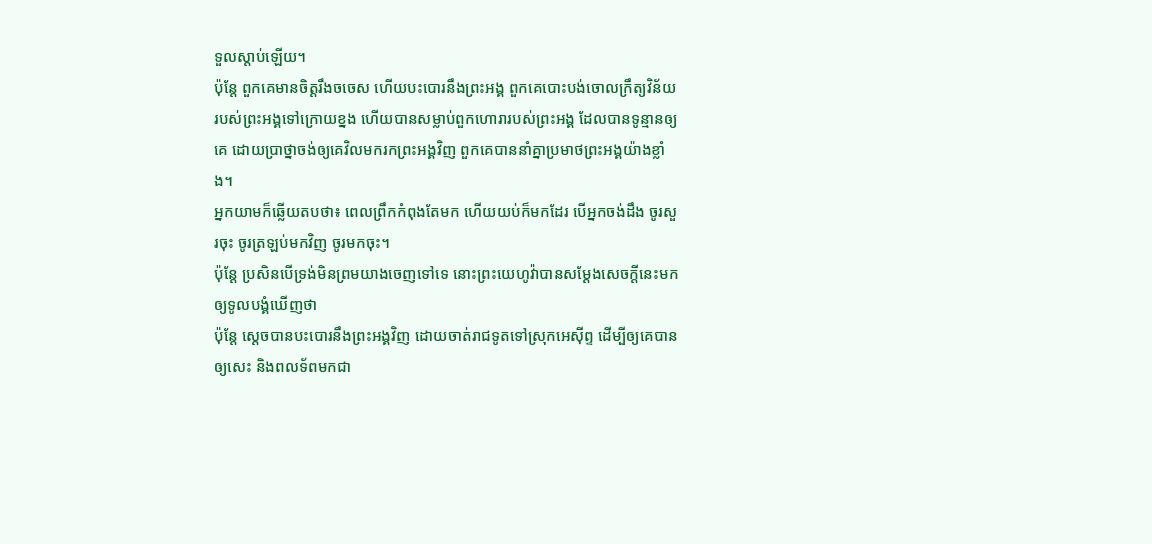ទួលស្តាប់ឡើយ។
ប៉ុន្តែ ពួកគេមានចិត្តរឹងចចេស ហើយបះបោរនឹងព្រះអង្គ ពួកគេបោះបង់ចោលក្រឹត្យវិន័យរបស់ព្រះអង្គទៅក្រោយខ្នង ហើយបានសម្លាប់ពួកហោរារបស់ព្រះអង្គ ដែលបានទូន្មានឲ្យគេ ដោយប្រាថ្នាចង់ឲ្យគេវិលមករកព្រះអង្គវិញ ពួកគេបាននាំគ្នាប្រមាថព្រះអង្គយ៉ាងខ្លាំង។
អ្នកយាមក៏ឆ្លើយតបថា៖ ពេលព្រឹកកំពុងតែមក ហើយយប់ក៏មកដែរ បើអ្នកចង់ដឹង ចូរសួរចុះ ចូរត្រឡប់មកវិញ ចូរមកចុះ។
ប៉ុន្តែ ប្រសិនបើទ្រង់មិនព្រមយាងចេញទៅទេ នោះព្រះយេហូវ៉ាបានសម្ដែងសេចក្ដីនេះមក ឲ្យទូលបង្គំឃើញថា
ប៉ុន្តែ ស្តេចបានបះបោរនឹងព្រះអង្គវិញ ដោយចាត់រាជទូតទៅស្រុកអេស៊ីព្ទ ដើម្បីឲ្យគេបានឲ្យសេះ និងពលទ័ពមកជា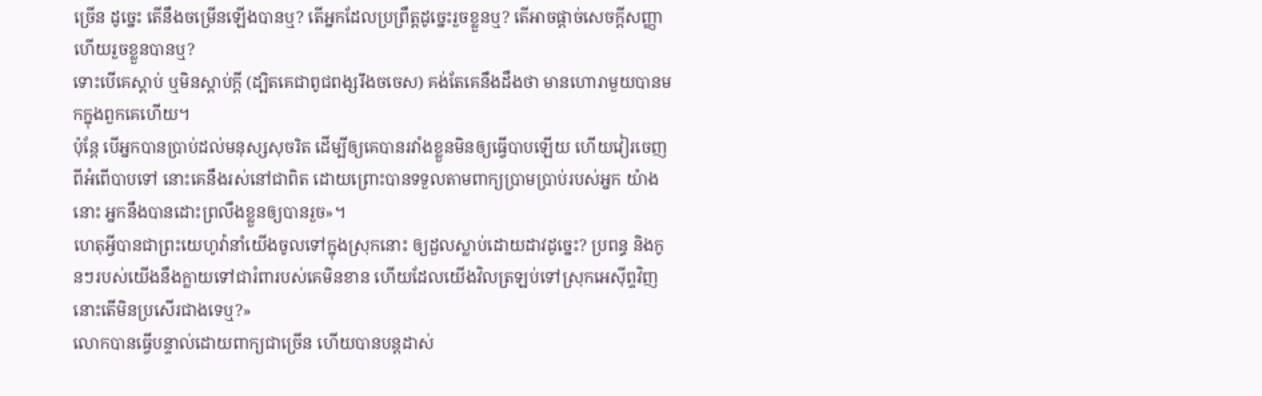ច្រើន ដូច្នេះ តើនឹងចម្រើនឡើងបានឬ? តើអ្នកដែលប្រព្រឹត្តដូច្នេះរួចខ្លួនឬ? តើអាចផ្តាច់សេចក្ដីសញ្ញា ហើយរួចខ្លួនបានឬ?
ទោះបើគេស្តាប់ ឬមិនស្ដាប់ក្តី (ដ្បិតគេជាពូជពង្សរឹងចចេស) គង់តែគេនឹងដឹងថា មានហោរាមួយបានមកក្នុងពួកគេហើយ។
ប៉ុន្តែ បើអ្នកបានប្រាប់ដល់មនុស្សសុចរិត ដើម្បីឲ្យគេបានរវាំងខ្លួនមិនឲ្យធ្វើបាបឡើយ ហើយវៀរចេញពីអំពើបាបទៅ នោះគេនឹងរស់នៅជាពិត ដោយព្រោះបានទទួលតាមពាក្យប្រាមប្រាប់របស់អ្នក យ៉ាងនោះ អ្នកនឹងបានដោះព្រលឹងខ្លួនឲ្យបានរួច»។
ហេតុអ្វីបានជាព្រះយេហូវ៉ានាំយើងចូលទៅក្នុងស្រុកនោះ ឲ្យដួលស្លាប់ដោយដាវដូច្នេះ? ប្រពន្ធ និងកូនៗរបស់យើងនឹងក្លាយទៅជារំពារបស់គេមិនខាន ហើយដែលយើងវិលត្រឡប់ទៅស្រុកអេស៊ីព្ទវិញ នោះតើមិនប្រសើរជាងទេឬ?»
លោកបានធ្វើបន្ទាល់ដោយពាក្យជាច្រើន ហើយបានបន្ដដាស់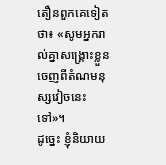តឿនពួកគេទៀតថា៖ «សូមអ្នករាល់គ្នាសង្គ្រោះខ្លួនចេញពីតំណមនុស្សវៀចនេះទៅ»។
ដូច្នេះ ខ្ញុំនិយាយ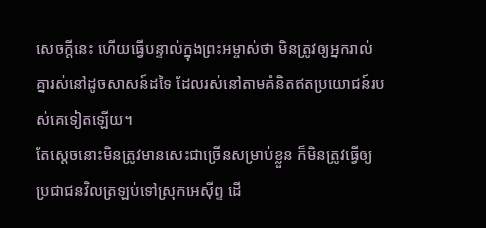សេចក្តីនេះ ហើយធ្វើបន្ទាល់ក្នុងព្រះអម្ចាស់ថា មិនត្រូវឲ្យអ្នករាល់គ្នារស់នៅដូចសាសន៍ដទៃ ដែលរស់នៅតាមគំនិតឥតប្រយោជន៍របស់គេទៀតឡើយ។
តែស្តេចនោះមិនត្រូវមានសេះជាច្រើនសម្រាប់ខ្លួន ក៏មិនត្រូវធ្វើឲ្យប្រជាជនវិលត្រឡប់ទៅស្រុកអេស៊ីព្ទ ដើ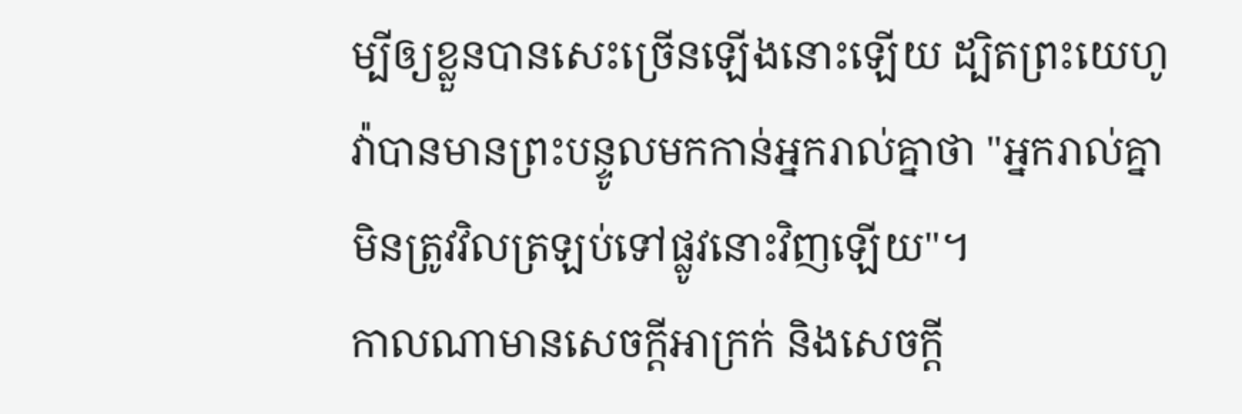ម្បីឲ្យខ្លួនបានសេះច្រើនឡើងនោះឡើយ ដ្បិតព្រះយេហូវ៉ាបានមានព្រះបន្ទូលមកកាន់អ្នករាល់គ្នាថា "អ្នករាល់គ្នាមិនត្រូវវិលត្រឡប់ទៅផ្លូវនោះវិញឡើយ"។
កាលណាមានសេចក្ដីអាក្រក់ និងសេចក្ដី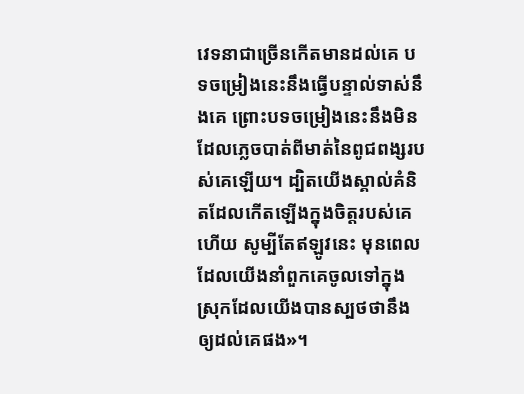វេទនាជាច្រើនកើតមានដល់គេ បទចម្រៀងនេះនឹងធ្វើបន្ទាល់ទាស់នឹងគេ ព្រោះបទចម្រៀងនេះនឹងមិនដែលភ្លេចបាត់ពីមាត់នៃពូជពង្សរបស់គេឡើយ។ ដ្បិតយើងស្គាល់គំនិតដែលកើតឡើងក្នុងចិត្តរបស់គេហើយ សូម្បីតែឥឡូវនេះ មុនពេលដែលយើងនាំពួកគេចូលទៅក្នុងស្រុកដែលយើងបានស្បថថានឹងឲ្យដល់គេផង»។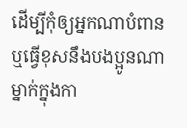ដើម្បីកុំឲ្យអ្នកណាបំពាន ឬធ្វើខុសនឹងបងប្អូនណាម្នាក់ក្នុងកា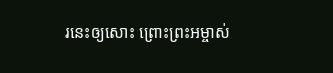រនេះឲ្យសោះ ព្រោះព្រះអម្ចាស់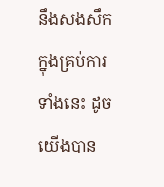នឹងសងសឹកក្នុងគ្រប់ការទាំងនេះ ដូចយើងបាន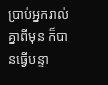ប្រាប់អ្នករាល់គ្នាពីមុន ក៏បានធ្វើបន្ទា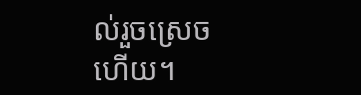ល់រួចស្រេចហើយ។